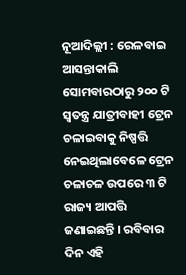ନୂଆଦିଲ୍ଲୀ : ରେଳବାଇ ଆସନ୍ତାକାଲି ସୋମବାରଠାରୁ ୨୦୦ ଟି ସ୍ୱତନ୍ତ୍ର ଯାତ୍ରୀବାହୀ ଟ୍ରେନ ଚଳାଇବାକୁ ନିଷ୍ପତ୍ତି ନେଇଥିଲାବେଳେ ଟ୍ରେନ ଚଳାଚଳ ଉପରେ ୩ ଟି ରାଜ୍ୟ ଆପତ୍ତି ଜଣାଇଛନ୍ତି । ରବିବାର ଦିନ ଏହି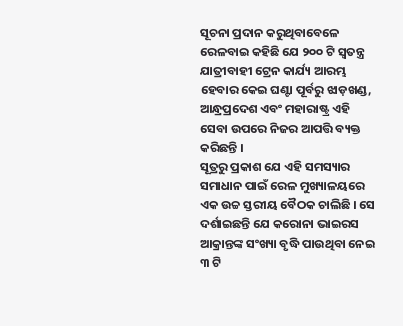ସୂଚନା ପ୍ରଦାନ କରୁଥିବାବେଳେ ରେଳବାଇ କହିଛି ଯେ ୨୦୦ ଟି ସ୍ୱତନ୍ତ୍ର ଯାତ୍ରୀବାହୀ ଟ୍ରେନ କାର୍ଯ୍ୟ ଆରମ୍ଭ ହେବାର କେଇ ଘଣ୍ଟା ପୂର୍ବରୁ ଝାଡ଼ଖଣ୍ଡ, ଆନ୍ଧ୍ରପ୍ରଦେଶ ଏବଂ ମହାରାଷ୍ଟ୍ର ଏହି ସେବା ଉପରେ ନିଜର ଆପତ୍ତି ବ୍ୟକ୍ତ କରିଛନ୍ତି ।
ସୂତ୍ରରୁ ପ୍ରକାଶ ଯେ ଏହି ସମସ୍ୟାର ସମାଧାନ ପାଇଁ ରେଳ ମୁଖ୍ୟାଳୟରେ ଏକ ଉଚ୍ଚ ସ୍ତରୀୟ ବୈଠକ ଚାଲିଛି । ସେ ଦର୍ଶାଇଛନ୍ତି ଯେ କରୋନା ଭାଇରସ ଆକ୍ରାନ୍ତଙ୍କ ସଂଖ୍ୟା ବୃଦ୍ଧି ପାଉଥିବା ନେଇ ୩ ଟି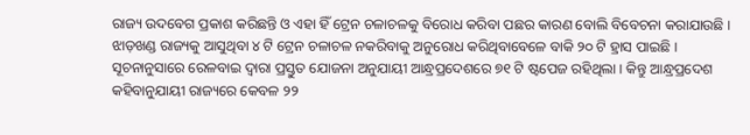ରାଜ୍ୟ ଉଦବେଗ ପ୍ରକାଶ କରିଛନ୍ତି ଓ ଏହା ହିଁ ଟ୍ରେନ ଚଳାଚଳକୁ ବିରୋଧ କରିବା ପଛର କାରଣ ବୋଲି ବିବେଚନା କରାଯାଉଛି ।
ଝାଡ଼ଖଣ୍ଡ ରାଜ୍ୟକୁ ଆସୁଥିବା ୪ ଟି ଟ୍ରେନ ଚଳାଚଳ ନକରିବାକୁ ଅନୁରୋଧ କରିଥିବାବେଳେ ବାକି ୨୦ ଟି ହ୍ରାସ ପାଇଛି । ସୂଚନାନୁସାରେ ରେଳବାଇ ଦ୍ୱାରା ପ୍ରସ୍ତୁତ ଯୋଜନା ଅନୁଯାୟୀ ଆନ୍ଧ୍ରପ୍ରଦେଶରେ ୭୧ ଟି ଷ୍ଟପେଜ ରହିଥିଲା । କିନ୍ତୁ ଆନ୍ଧ୍ରପ୍ରଦେଶ କହିବାନୁଯାୟୀ ରାଜ୍ୟରେ କେବଳ ୨୨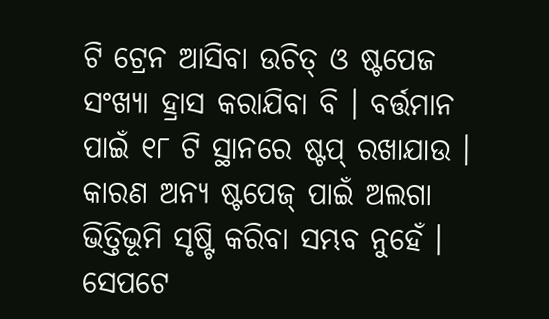ଟି ଟ୍ରେନ ଆସିବା ଉଚିତ୍ ଓ ଷ୍ଟପେଜ ସଂଖ୍ୟା ହ୍ରାସ କରାଯିବା ବି । ବର୍ତ୍ତମାନ ପାଇଁ ୧୮ ଟି ସ୍ଥାନରେ ଷ୍ଟପ୍ ରଖାଯାଉ । କାରଣ ଅନ୍ୟ ଷ୍ଟପେଜ୍ ପାଇଁ ଅଲଗା ଭିତ୍ତିଭୂମି ସୃଷ୍ଟି କରିବା ସମ୍ଭବ ନୁହେଁ । ସେପଟେ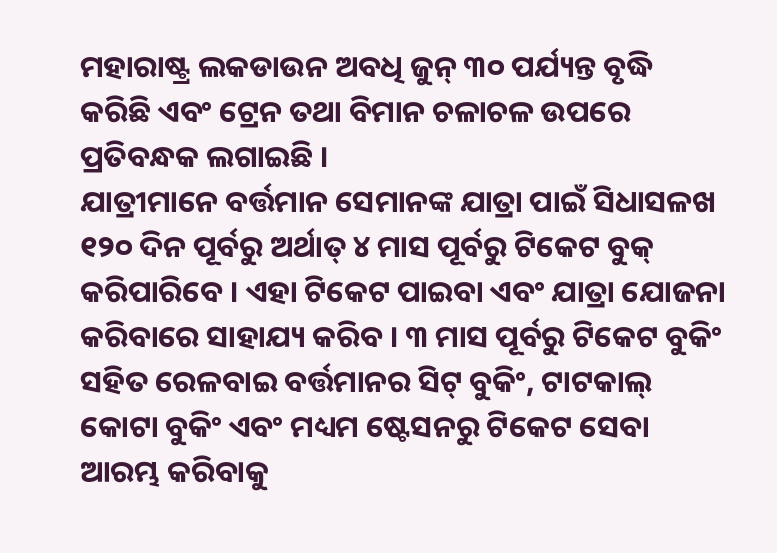ମହାରାଷ୍ଟ୍ର ଲକଡାଉନ ଅବଧି ଜୁନ୍ ୩୦ ପର୍ଯ୍ୟନ୍ତ ବୃଦ୍ଧି କରିଛି ଏବଂ ଟ୍ରେନ ତଥା ବିମାନ ଚଳାଚଳ ଉପରେ ପ୍ରତିବନ୍ଧକ ଲଗାଇଛି ।
ଯାତ୍ରୀମାନେ ବର୍ତ୍ତମାନ ସେମାନଙ୍କ ଯାତ୍ରା ପାଇଁ ସିଧାସଳଖ ୧୨୦ ଦିନ ପୂର୍ବରୁ ଅର୍ଥାତ୍ ୪ ମାସ ପୂର୍ବରୁ ଟିକେଟ ବୁକ୍ କରିପାରିବେ । ଏହା ଟିକେଟ ପାଇବା ଏବଂ ଯାତ୍ରା ଯୋଜନା କରିବାରେ ସାହାଯ୍ୟ କରିବ । ୩ ମାସ ପୂର୍ବରୁ ଟିକେଟ ବୁକିଂ ସହିତ ରେଳବାଇ ବର୍ତ୍ତମାନର ସିଟ୍ ବୁକିଂ, ଟାଟକାଲ୍ କୋଟା ବୁକିଂ ଏବଂ ମଧ୍ୟମ ଷ୍ଟେସନରୁ ଟିକେଟ ସେବା ଆରମ୍ଭ କରିବାକୁ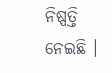ନିଷ୍ପତ୍ତି ନେଇଛି ।